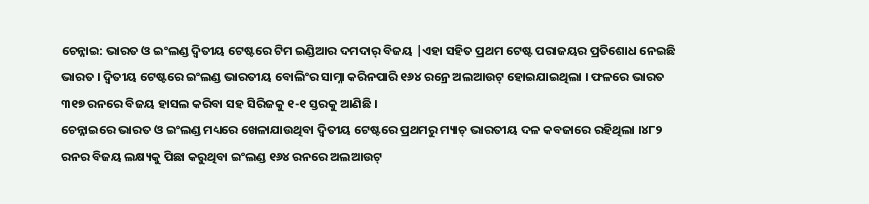ଚେନ୍ନାଇ: ଭାରତ ଓ ଇଂଲଣ୍ଡ ଦ୍ୱିତୀୟ ଟେଷ୍ଟରେ ଟିମ ଇଣ୍ଡିଆର ଦମଦାର୍ ବିଜୟ |ଏହା ସହିତ ପ୍ରଥମ ଟେଷ୍ଟ ପରାଜୟର ପ୍ରତିଶୋଧ ନେଇଛି ଭାରତ । ଦ୍ୱିତୀୟ ଟେଷ୍ଟରେ ଇଂଲଣ୍ଡ ଭାରତୀୟ ବୋଲିଂର ସାମ୍ନା କରିନପାରି ୧୬୪ ରନ୍ରେ ଅଲଆଉଟ୍ ହୋଇଯାଇଥିଲା । ଫଳରେ ଭାରତ ୩୧୭ ରନରେ ବିଜୟ ହାସଲ କରିବା ସହ ସିରିଜକୁ ୧-୧ ସ୍ତରକୁ ଆଣିଛି ।
ଚେନ୍ନାଇରେ ଭାରତ ଓ ଇଂଲଣ୍ଡ ମଧ୍ୟରେ ଖେଳାଯାଉଥିବା ଦ୍ୱିତୀୟ ଟେଷ୍ଟରେ ପ୍ରଥମରୁ ମ୍ୟାଚ୍ ଭାରତୀୟ ଦଳ କବଜାରେ ରହିଥିଲା ।୪୮୨ ରନର ବିଜୟ ଲକ୍ଷ୍ୟକୁ ପିଛା କରୁଥିବା ଇଂଲଣ୍ଡ ୧୬୪ ରନରେ ଅଲଆଉଟ୍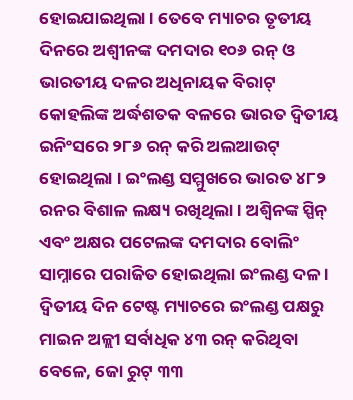ହୋଇଯାଇଥିଲା । ତେବେ ମ୍ୟାଚର ତୃତୀୟ ଦିନରେ ଅଶ୍ୱୀନଙ୍କ ଦମଦାର ୧୦୬ ରନ୍ ଓ ଭାରତୀୟ ଦଳର ଅଧିନାୟକ ବିରାଟ୍ କୋହଲିଙ୍କ ଅର୍ଦ୍ଧଶତକ ବଳରେ ଭାରତ ଦ୍ୱିତୀୟ ଇନିଂସରେ ୨୮୬ ରନ୍ କରି ଅଲଆଉଟ୍ ହୋଇଥିଲା । ଇଂଲଣ୍ଡ ସମ୍ମୁଖରେ ଭାରତ ୪୮୨ ରନର ବିଶାଳ ଲକ୍ଷ୍ୟ ରଖିଥିଲା । ଅଶ୍ୱିନଙ୍କ ସ୍ପିନ୍ ଏବଂ ଅକ୍ଷର ପଟେଲଙ୍କ ଦମଦାର ବୋଲିଂ ସାମ୍ନାରେ ପରାଜିତ ହୋଇଥିଲା ଇଂଲଣ୍ଡ ଦଳ ।
ଦ୍ୱିତୀୟ ଦିନ ଟେଷ୍ଟ ମ୍ୟାଚରେ ଇଂଲଣ୍ଡ ପକ୍ଷରୁ ମାଇନ ଅଳ୍ଲୀ ସର୍ବାଧିକ ୪୩ ରନ୍ କରିଥିବା ବେଳେ, ଜୋ ରୁଟ୍ ୩୩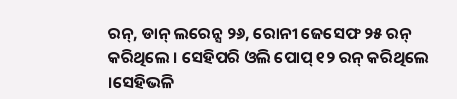ରନ୍, ଡାନ୍ ଲରେନ୍ସ ୨୬, ରୋନୀ ଜେସେଫ ୨୫ ରନ୍ କରିଥିଲେ । ସେହିପରି ଓଲି ପୋପ୍ ୧୨ ରନ୍ କରିଥିଲେ ।ସେହିଭଳି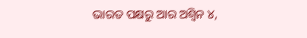ଭାରତ ପକ୍ଷରୁ ଆର ଅଶ୍ୱିନ ୪,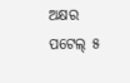ଅକ୍ଷର ପଟେଲ୍ ୫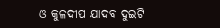ଓ କୁଳଦୀପ ଯାଦବ ଦୁଇଟି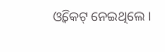ଓ୍ୱିକେଟ୍ ନେଇଥିଲେ ।